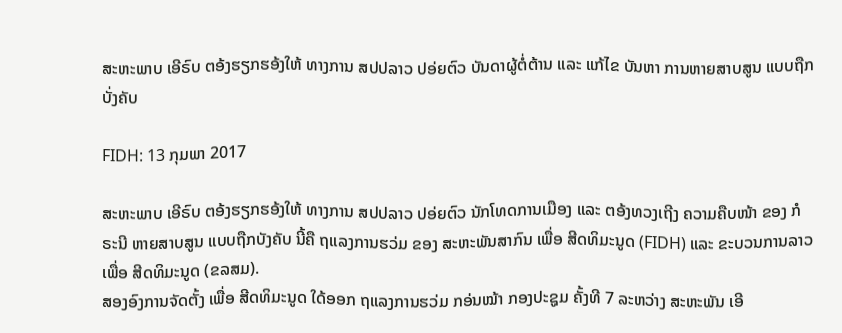ສະຫະພາບ ເອີຣົບ ຕອ້ງຮຽກຮອ້ງໃຫ້ ທາງການ ສປປລາວ ປອ່ຍຕົວ ບັນດາຜູ້ຕໍ່ຕ້ານ ແລະ ແກ້ໄຂ ບັນຫາ ການຫາຍສາບສູນ ແບບຖືກບັ່ງຄັບ

FIDH: 13 ກຸມພາ 2017

ສະຫະພາບ ເອີຣົບ ຕອ້ງຮຽກຮອ້ງໃຫ້ ທາງການ ສປປລາວ ປອ່ຍຕົວ ນັກໂທດການເມືອງ ແລະ ຕອ້ງທວງເຖີງ ຄວາມຄືບໜ້າ ຂອງ ກໍຣະນີ ຫາຍສາບສູນ ແບບຖືກບັງຄັບ ນີ້ຄື ຖແລງການຮວ່ມ ຂອງ ສະຫະພັນສາກົນ ເພື່ອ ສີດທິມະນູດ (FIDH) ແລະ ຂະບວນການລາວ ເພື່ອ ສີດທິມະນູດ (ຂລສມ).
ສອງອົງການຈັດຕັ້ງ ເພື່ອ ສີດທິມະນູດ ໃດ້ອອກ ຖແລງການຮວ່ມ ກອ່ນໝ້າ ກອງປະຊູມ ຄັ້ງທີ 7 ລະຫວ່າງ ສະຫະພັນ ເອີ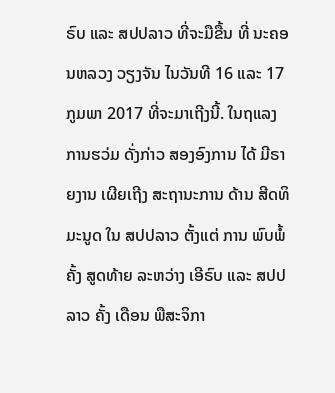ຣົບ ແລະ ສປປລາວ ທີ່ຈະມືຂື້ນ ທີ່ ນະຄອນຫລວງ ວຽງຈັນ ໄນວັນທີ 16 ແລະ 17 ກູມພາ 2017 ທີ່ຈະມາເຖີງນີ້. ໃນຖແລງການຮວ່ມ ດັ່ງກ່າວ ສອງອົງການ ໄດ້ ມີຣາຍງານ ເຜີຍເຖີງ ສະຖານະການ ດ້ານ ສີດທິມະນູດ ໃນ ສປປລາວ ຕັ້ງແຕ່ ການ ພົບພໍ້ ຄັ້ງ ສູດທ້າຍ ລະຫວ່າງ ເອີຣົບ ແລະ ສປປ ລາວ ຄັ້ງ ເດືອນ ພືສະຈິກາ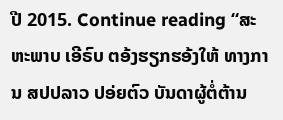ປີ 2015. Continue reading “ສະຫະພາບ ເອີຣົບ ຕອ້ງຮຽກຮອ້ງໃຫ້ ທາງການ ສປປລາວ ປອ່ຍຕົວ ບັນດາຜູ້ຕໍ່ຕ້ານ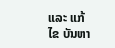ແລະ ແກ້ໄຂ ບັນຫາ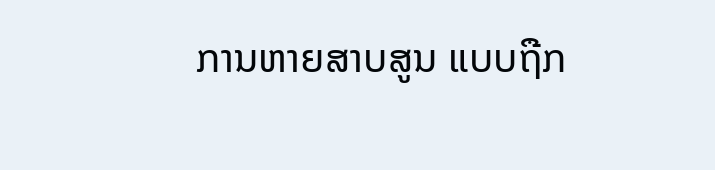ການຫາຍສາບສູນ ແບບຖືກ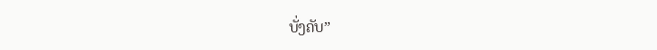ບັ່ງຄັບ”